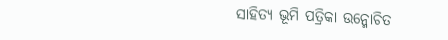ସାହିତ୍ୟ ଭୂମି ପତ୍ରିକା ଉନ୍ମୋଚିତ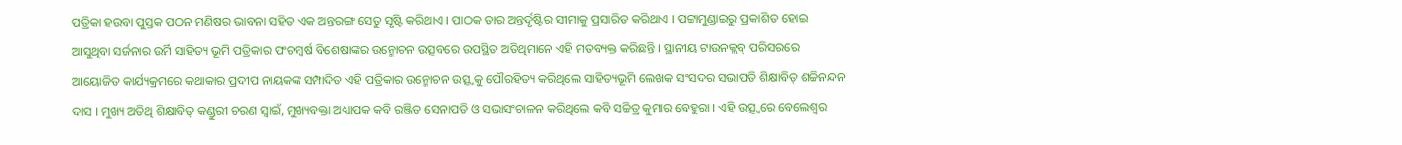ପତ୍ରିକା ହଉବା ପୁସ୍ତକ ପଠନ ମଣିଷର ଭାବନା ସହିତ ଏକ ଅନ୍ତରଙ୍ଗ ସେତୁ ସୃଷ୍ଟି କରିଥାଏ । ପାଠକ ତାର ଅନ୍ତର୍ଦୃଷ୍ଟିର ସୀମାକୁ ପ୍ରସାରିତ କରିଥାଏ । ପଟ୍ଟାମୁଣ୍ଡାଇରୁ ପ୍ରକାଶିତ ହୋଇ ଆସୁଥିବା ସର୍ଜନାର ଉର୍ମି ସାହିତ୍ୟ ଭୂମି ପତ୍ରିକାର ପଂଚମ୍ୱର୍ଷ ବିଶେଷାଙ୍କର ଉନ୍ମୋଚନ ଉତ୍ସବରେ ଉପସ୍ଥିତ ଅତିଥିମାନେ ଏହି ମତବ୍ୟକ୍ତ କରିଛନ୍ତି । ସ୍ଥାନୀୟ ଟାଉନକ୍ଲବ୍ ପରିସରରେ ଆୟୋଜିତ କାର୍ଯ୍ୟକ୍ରମରେ କଥାକାର ପ୍ରଦୀପ ନାୟକଙ୍କ ସମ୍ପାଦିତ ଏହି ପତ୍ରିକାର ଉନ୍ମୋଚନ ଉତ୍ସ୍ୱକୁ ପୌରହିତ୍ୟ କରିଥିଲେ ସାହିତ୍ୟଭୂମି ଲେଖକ ସଂସଦର ସଭାପତି ଶିକ୍ଷାବିତ୍ ଶଚ୍ଚିନନ୍ଦନ ଦାସ । ମୁଖ୍ୟ ଅତିଥି ଶିକ୍ଷାବିତ୍ କଣ୍ଡୁରୀ ଚରଣ ସ୍ୱାଇଁ, ମୁଖ୍ୟବକ୍ତା ଅଧ୍ୟାପକ କବି ରଞ୍ଜିତ ସେନାପତି ଓ ସଭାସଂଚାଳନ କରିଥିଲେ କବି ସଚ୍ଚିତ୍ର କୁମାର ବେହୁରା । ଏହି ଉତ୍ସ୍ୱରେ ବେଲେଶ୍ୱର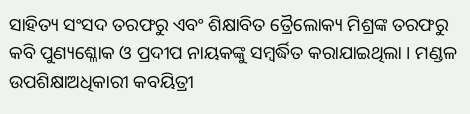ସାହିତ୍ୟ ସଂସଦ ତରଫରୁ ଏବଂ ଶିକ୍ଷାବିତ ତ୍ରୈଲୋକ୍ୟ ମିଶ୍ରଙ୍କ ତରଫରୁ କବି ପୁଣ୍ୟଶ୍ଳୋକ ଓ ପ୍ରଦୀପ ନାୟକଙ୍କୁ ସମ୍ବର୍ଦ୍ଧିତ କରାଯାଇଥିଲା । ମଣ୍ଡଳ ଉପଶିକ୍ଷାଅଧିକାରୀ କବୟିତ୍ରୀ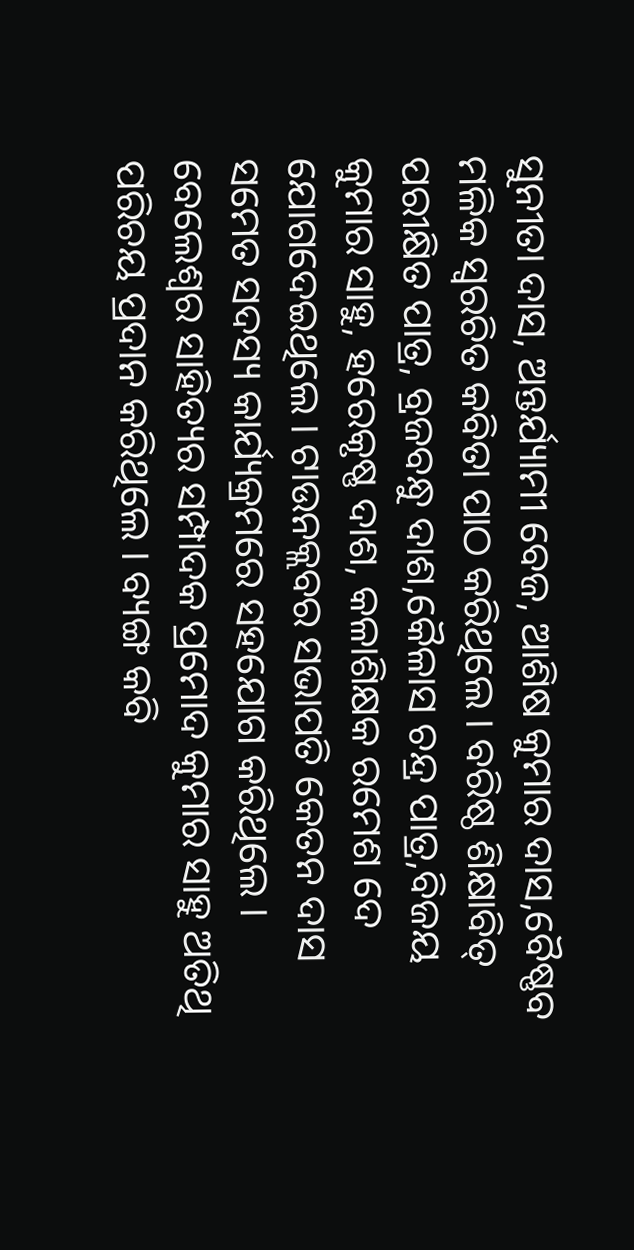ସୁନୀତା ଦାସ, ଅନ୍ତର୍ଯ୍ୟାମୀ ବେଜ, ଆଶିଷ କୁମାର ଦାସ,ବୈଷ୍ଣବ ମଳିକ ସ୍ୱରଚିତ କବିତା ପାଠ କରିଥିଲେ । ବରିଷ୍ଠ ଶିକ୍ଷାବିତ୍ ପରୀକ୍ଷିତ ପାତ୍ର, ବ୍ରଜବନ୍ଧୁ ଦାଶ,କୈଳାସ ଚନ୍ଦ୍ର ପାତ୍ର,ବିଜୟ କୁମାର ସାହୁ, ହରେକୃଷ୍ଣ ଦାଶ, କଳାଶିକ୍ଷକ ରମେଶ ଦେ ଯୋଗଦେଇଥିଲେ । ଟାଉନକ୍ଲବର ସଭାପତି କେତନ ଦାସ ସମେତ ସଦସ୍ୟ କାର୍ଯ୍ୟକ୍ରମରେ ସହଯୋଗ କରିଥିଲେ । ବେଲେଶ୍ୱର ସାହିତ୍ୟର ସମ୍ପାଦକ ପ୍ରମୋଦ କୁମାର ସାହୁ ଅତିଥି ପରିଚୟ ପ୍ରଦାନ କରିଥିଲେ । ବ୍ୟଙ୍ଗ କବି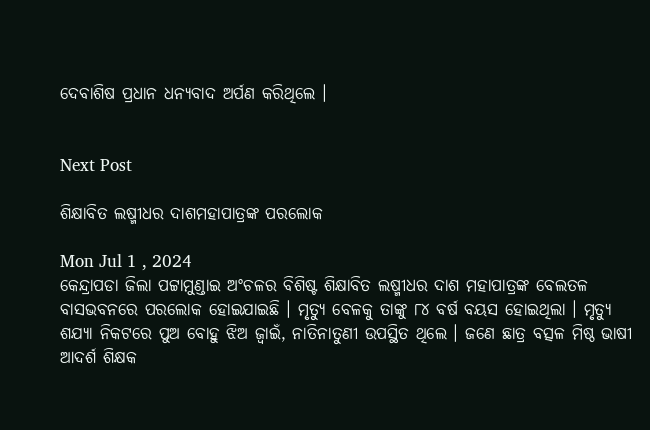ଦେବାଶିଷ ପ୍ରଧାନ ଧନ୍ୟବାଦ ଅର୍ପଣ କରିଥିଲେ ।


Next Post

ଶିକ୍ଷାବିତ ଲଷ୍ମୀଧର ଦାଶମହାପାତ୍ରଙ୍କ ପରଲୋକ

Mon Jul 1 , 2024
କେନ୍ଦ୍ରାପଡା ଜିଲା ପଟ୍ଟାମୁଣ୍ଡାଇ ଅଂଚଳର ବିଶିଷ୍ଟ ଶିକ୍ଷାବିତ ଲଷ୍ମୀଧର ଦାଶ ମହାପାତ୍ରଙ୍କ ବେଲତଳ ବାସଭବନରେ ପରଲୋକ ହୋଇଯାଇଛି । ମୃତ୍ୟୁ ବେଳକୁ ତାଙ୍କୁ ୮୪ ବର୍ଷ ବୟସ ହୋଇଥିଲା । ମୃତ୍ୟୁ ଶଯ୍ୟା ନିକଟରେ ପୁଅ ବୋହୁ ଝିଅ ଜ୍ୱାଇଁ, ନାତିନାତୁଣୀ ଉପସ୍ଥିତ ଥିଲେ । ଜଣେ ଛାତ୍ର ବତ୍ସଳ ମିଷ୍ଠ ଭାଷୀ ଆଦର୍ଶ ଶିକ୍ଷକ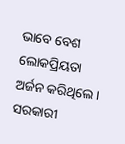ଭାବେ ବେଶ ଲୋକପ୍ରିୟତା ଅର୍ଜନ କରିଥିଲେ । ସରକାରୀ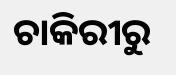ଚାକିରୀରୁ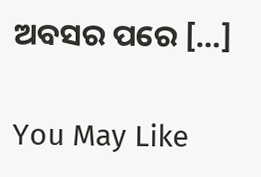ଅବସର ପରେ […]

You May Like